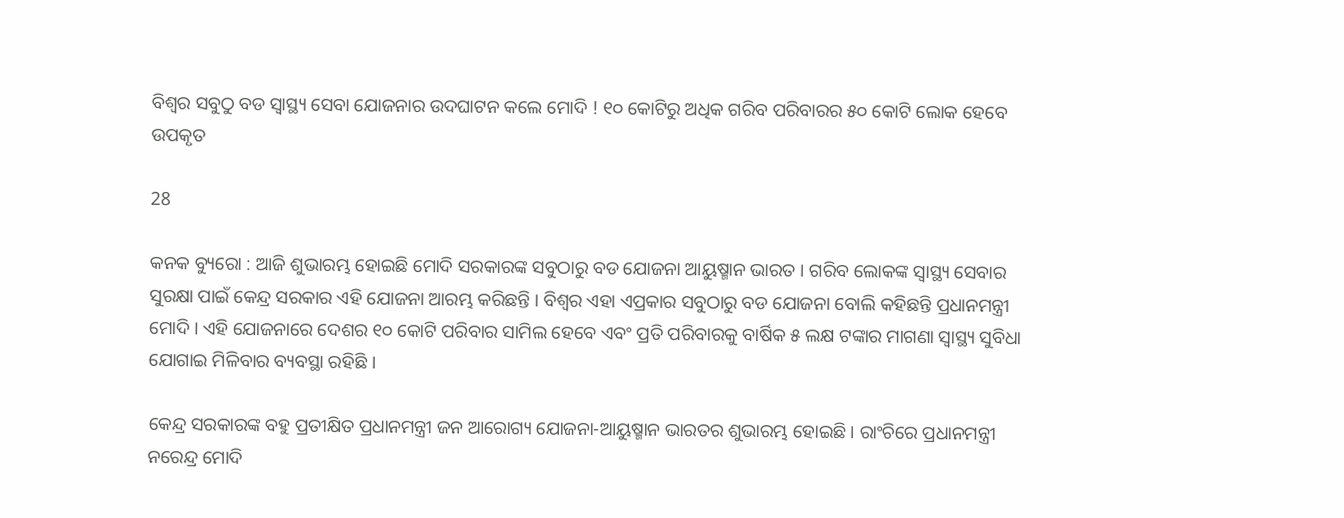ବିଶ୍ୱର ସବୁଠୁ ବଡ ସ୍ୱାସ୍ଥ୍ୟ ସେବା ଯୋଜନାର ଉଦଘାଟନ କଲେ ମୋଦି ! ୧୦ କୋଟିରୁ ଅଧିକ ଗରିବ ପରିବାରର ୫୦ କୋଟି ଲୋକ ହେବେ ଉପକୃତ

28

କନକ ବ୍ୟୁରୋ : ଆଜି ଶୁଭାରମ୍ଭ ହୋଇଛି ମୋଦି ସରକାରଙ୍କ ସବୁଠାରୁ ବଡ ଯୋଜନା ଆୟୁଷ୍ମାନ ଭାରତ । ଗରିବ ଲୋକଙ୍କ ସ୍ୱାସ୍ଥ୍ୟ ସେବାର ସୁରକ୍ଷା ପାଇଁ କେନ୍ଦ୍ର ସରକାର ଏହି ଯୋଜନା ଆରମ୍ଭ କରିଛନ୍ତି । ବିଶ୍ୱର ଏହା ଏପ୍ରକାର ସବୁଠାରୁ ବଡ ଯୋଜନା ବୋଲି କହିଛନ୍ତି ପ୍ରଧାନମନ୍ତ୍ରୀ ମୋଦି । ଏହି ଯୋଜନାରେ ଦେଶର ୧୦ କୋଟି ପରିବାର ସାମିଲ ହେବେ ଏବଂ ପ୍ରତି ପରିବାରକୁ ବାର୍ଷିକ ୫ ଲକ୍ଷ ଟଙ୍କାର ମାଗଣା ସ୍ୱାସ୍ଥ୍ୟ ସୁବିଧା ଯୋଗାଇ ମିଳିବାର ବ୍ୟବସ୍ଥା ରହିଛି ।

କେନ୍ଦ୍ର ସରକାରଙ୍କ ବହୁ ପ୍ରତୀକ୍ଷିତ ପ୍ରଧାନମନ୍ତ୍ରୀ ଜନ ଆରୋଗ୍ୟ ଯୋଜନା-ଆୟୁଷ୍ମାନ ଭାରତର ଶୁଭାରମ୍ଭ ହୋଇଛି । ରାଂଚିରେ ପ୍ରଧାନମନ୍ତ୍ରୀ ନରେନ୍ଦ୍ର ମୋଦି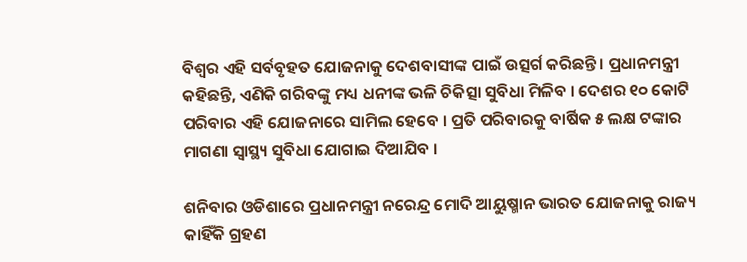ବିଶ୍ୱର ଏହି ସର୍ବବୃହତ ଯୋଜନାକୁ ଦେଶବାସୀଙ୍କ ପାଇଁ ଉତ୍ସର୍ଗ କରିଛନ୍ତି । ପ୍ରଧାନମନ୍ତ୍ରୀ କହିଛନ୍ତି, ଏଣିକି ଗରିବଙ୍କୁ ମଧ୍ୟ ଧନୀଙ୍କ ଭଳି ଚିକିତ୍ସା ସୁବିଧା ମିଳିବ । ଦେଶର ୧୦ କୋଟି ପରିବାର ଏହି ଯୋଜନାରେ ସାମିଲ ହେବେ । ପ୍ରତି ପରିବାରକୁ ବାର୍ଷିକ ୫ ଲକ୍ଷ ଟଙ୍କାର ମାଗଣା ସ୍ୱାସ୍ଥ୍ୟ ସୁବିଧା ଯୋଗାଇ ଦିଆଯିବ ।

ଶନିବାର ଓଡିଶାରେ ପ୍ରଧାନମନ୍ତ୍ରୀ ନରେନ୍ଦ୍ର ମୋଦି ଆୟୁଷ୍ମାନ ଭାରତ ଯୋଜନାକୁ ରାଜ୍ୟ କାହିଁକି ଗ୍ରହଣ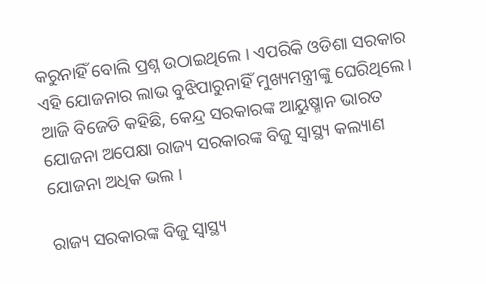କରୁନାହିଁ ବୋଲି ପ୍ରଶ୍ନ ଉଠାଇଥିଲେ । ଏପରିକି ଓଡିଶା ସରକାର ଏହି ଯୋଜନାର ଲାଭ ବୁଝିପାରୁନାହିଁ ମୁଖ୍ୟମନ୍ତ୍ରୀଙ୍କୁ ଘେରିଥିଲେ । ଆଜି ବିଜେଡି କହିଛି, କେନ୍ଦ୍ର ସରକାରଙ୍କ ଆୟୁଷ୍ମାନ ଭାରତ ଯୋଜନା ଅପେକ୍ଷା ରାଜ୍ୟ ସରକାରଙ୍କ ବିଜୁ ସ୍ୱାସ୍ଥ୍ୟ କଲ୍ୟାଣ ଯୋଜନା ଅଧିକ ଭଲ ।

ରାଜ୍ୟ ସରକାରଙ୍କ ବିଜୁ ସ୍ୱାସ୍ଥ୍ୟ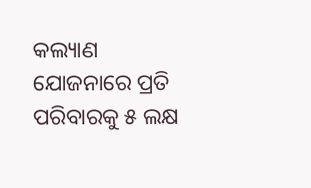କଲ୍ୟାଣ ଯୋଜନାରେ ପ୍ରତି ପରିବାରକୁ ୫ ଲକ୍ଷ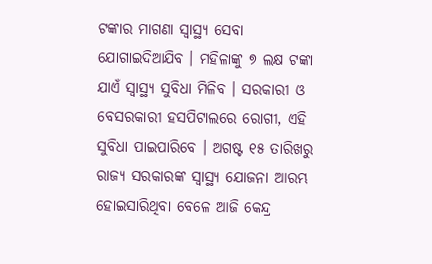ଟଙ୍କାର ମାଗଣା ସ୍ୱାସ୍ଥ୍ୟ ସେବା ଯୋଗାଇଦିଆଯିବ । ମହିଳାଙ୍କୁ ୭ ଲକ୍ଷ ଟଙ୍କା ଯାଏଁ ସ୍ୱାସ୍ଥ୍ୟ ସୁବିଧା ମିଳିବ । ସରକାରୀ ଓ ବେସରକାରୀ ହସପିଟାଲରେ ରୋଗୀ, ଏହି ସୁବିଧା ପାଇପାରିବେ । ଅଗଷ୍ଟ ୧୫ ତାରିଖରୁ ରାଜ୍ୟ ସରକାରଙ୍କ ସ୍ୱାସ୍ଥ୍ୟ ଯୋଜନା ଆରମ୍ଭ ହୋଇସାରିଥିବା ବେଳେ ଆଜି କେନ୍ଦ୍ର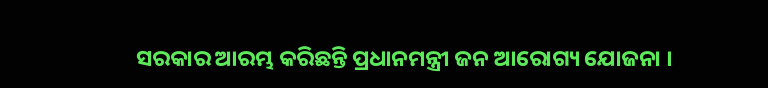ସରକାର ଆରମ୍ଭ କରିଛନ୍ତି ପ୍ରଧାନମନ୍ତ୍ରୀ ଜନ ଆରୋଗ୍ୟ ଯୋଜନା ।